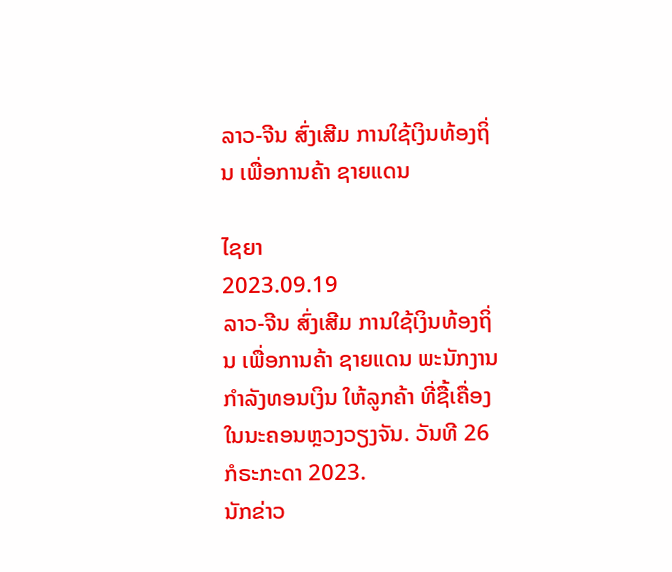ລາວ-ຈີນ ສົ່ງເສີມ ການໃຊ້ເງິນທ້ອງຖິ່ນ ເພື່ອການຄ້າ ຊາຍແດນ

ໄຊຍາ
2023.09.19
ລາວ-ຈີນ ສົ່ງເສີມ ການໃຊ້ເງິນທ້ອງຖິ່ນ ເພື່ອການຄ້າ ຊາຍແດນ ພະນັກງານ ກຳລັງທອນເງິນ ໃຫ້ລູກຄ້າ ທີ່ຊື້ເຄື່ອງ ໃນນະຄອນຫຼວງວຽງຈັນ. ວັນທີ 26 ກໍຣະກະດາ 2023.
ນັກຂ່າວ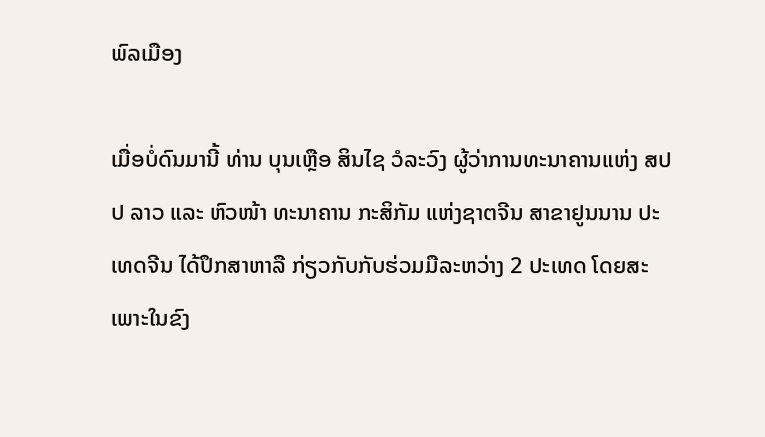ພົລເມືອງ

ເມື່ອບໍ່ດົນມານີ້ ທ່ານ ບຸນເຫຼືອ ສິນໄຊ ວໍລະວົງ ຜູ້ວ່າການທະນາຄານແຫ່ງ ສປປ ລາວ ແລະ ຫົວໜ້າ ທະນາຄານ ກະສິກັມ ແຫ່ງຊາຕຈີນ ສາຂາຢູນນານ ປະເທດຈີນ ໄດ້ປຶກສາຫາລື ກ່ຽວກັບກັບຮ່ວມມືລະຫວ່າງ 2 ປະເທດ ໂດຍສະເພາະໃນຂົງ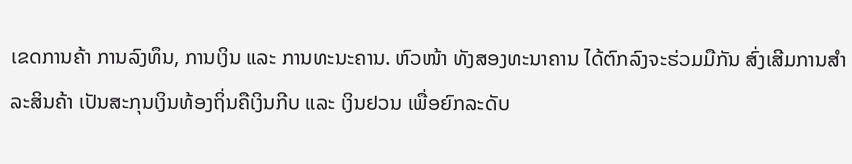ເຂດການຄ້າ ການລົງທຶນ, ການເງິນ ແລະ ການທະນະຄານ. ຫົວໜ້າ ທັງສອງທະນາຄານ ໄດ້ຕົກລົງຈະຮ່ວມມືກັນ ສົ່ງເສີມການສຳລະສິນຄ້າ ເປັນສະກຸນເງິນທ້ອງຖິ່ນຄືເງິນກີບ ແລະ ເງິນຢວນ ເພື່ອຍົກລະດັບ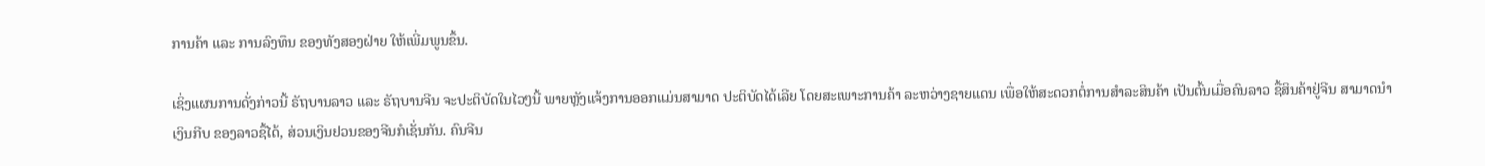ການຄ້າ ແລະ ການລົງທຶນ ຂອງທັງສອງຝ່າຍ ໃຫ້ເພີ່ມພູນຂຶ້ນ.

ເຊິ່ງແຜນການດັ່ງກ່າວນີ້ ຣັຖບານລາວ ແລະ ຣັຖບານຈີນ ຈະປະຕິບັດໃນໄວໆນີ້ ພາຍຫຼັງແຈ້ງການອອກແມ່ນສາມາດ ປະຕິບັດໄດ້ເລີຍ ໂດຍສະເພາະການຄ້າ ລະຫວ່າງຊາຍແດນ ເພື່ອໃຫ້ສະດວກຕໍ່ການສຳລະສິນຄ້າ ເປັນຕົ້ນເມື່ອຄົນລາວ ຊື້ສິນຄ້າຢູ່ຈີນ ສາມາດນຳເງິນກີບ ຂອງລາວຊື້ໄດ້, ສ່ວນເງິນຢວນຂອງຈີນກໍເຊັ່ນກັນ. ຄົນຈີນ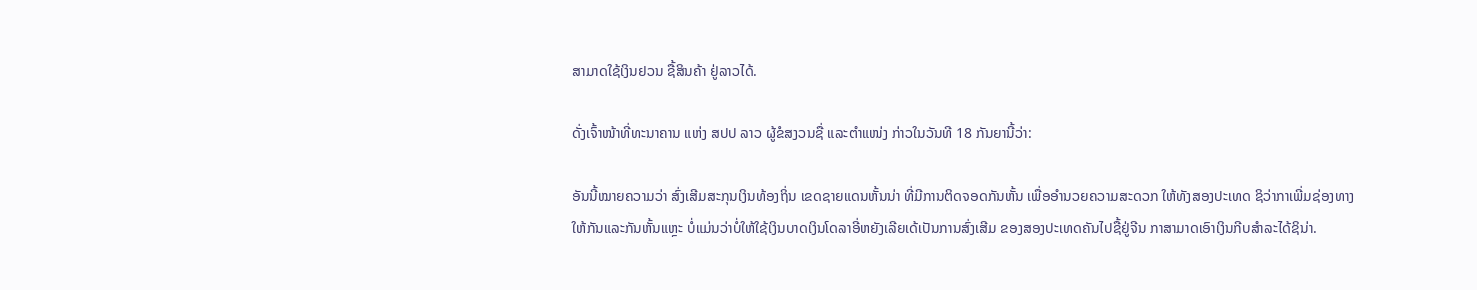ສາມາດໃຊ້ເງິນຢວນ ຊື້ສິນຄ້າ ຢູ່ລາວໄດ້.

ດັ່ງເຈົ້າໜ້າທີ່ທະນາຄານ ແຫ່ງ ສປປ ລາວ ຜູ້ຂໍສງວນຊື່ ແລະຕຳແໜ່ງ ກ່າວໃນວັນທີ 18 ກັນຍານີ້ວ່າ:

ອັນນີ້ໝາຍຄວາມວ່າ ສົ່ງເສີມສະກຸນເງິນທ້ອງຖິ່ນ ເຂດຊາຍແດນຫັ້ນນ່າ ທີ່ມີການຕິດຈອດກັນຫັ້ນ ເພື່ອອຳນວຍຄວາມສະດວກ ໃຫ້ທັງສອງປະເທດ ຊິວ່າກາເພີ່ມຊ່ອງທາງ ໃຫ້ກັນແລະກັນຫັ້ນແຫຼະ ບໍ່ແມ່ນວ່າບໍ່ໃຫ້ໃຊ້ເງິນບາດເງິນໂດລາອີ່ຫຍັງເລີຍເດ້ເປັນການສົ່ງເສີມ ຂອງສອງປະເທດຄັນໄປຊື້ຢູ່ຈີນ ກາສາມາດເອົາເງິນກີບສຳລະໄດ້ຊິນ່າ.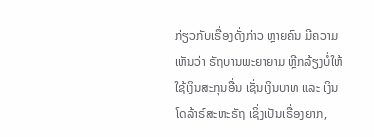ກ່ຽວກັບເຣື່ອງດັ່ງກ່າວ ຫຼາຍຄົນ ມີຄວາມເຫັນວ່າ ຣັຖບານພະຍາຍາມ ຫຼີກລ້ຽງບໍ່ໃຫ້ໃຊ້ເງິນສະກຸນອື່ນ ເຊັ່ນເງິນບາທ ແລະ ເງິນໂດລ້າຣ໌ສະຫະຣັຖ ເຊິ່ງເປັນເຣື່ອງຍາກ,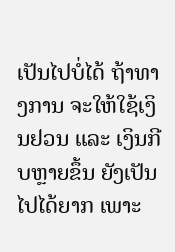ເປັນໄປບໍ່ໄດ້ ຖ້າທາງການ ຈະໃຫ້ໃຊ້ເງິນຢວນ ແລະ ເງິນກີບຫຼາຍຂຶ້ນ ຍັງເປັນໄປໄດ້ຍາກ ເພາະ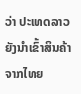ວ່າ ປະເທດລາວ ຍັງນໍາເຂົ້າສິນຄ້າ ຈາກໄທຍ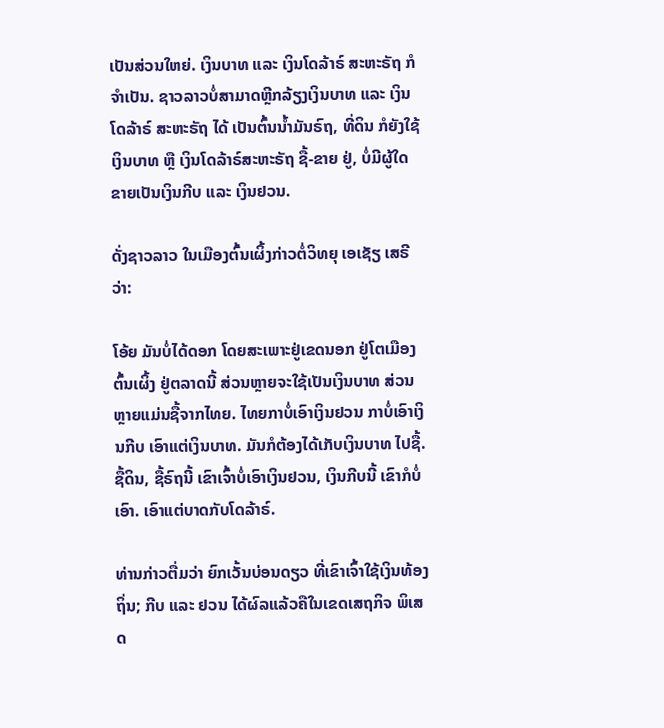ເປັນສ່ວນໃຫຍ່. ເງິນບາທ ແລະ ເງິນໂດລ້າຣ໌ ສະຫະຣັຖ ກໍຈຳເປັນ. ຊາວລາວບໍ່ສາມາດຫຼີກລ້ຽງເງິນບາທ ແລະ ເງິນໂດລ້າຣ໌ ສະຫະຣັຖ ໄດ້ ເປັນຕົ້ນນໍ້າມັນຣົຖ, ທີ່ດິນ ກໍຍັງໃຊ້ເງິນບາທ ຫຼື ເງິນໂດລ້າຣ໌ສະຫະຣັຖ ຊື້-ຂາຍ ຢູ່, ບໍ່ມີຜູ້ໃດ ຂາຍເປັນເງິນກີບ ແລະ ເງິນຢວນ.

ດັ່ງຊາວລາວ ໃນເມືອງຕົ້ນເຜິ້ງກ່າວຕໍ່ວິທຍຸ ເອເຊັຽ ເສຣີວ່າ:

ໂອ້ຍ ມັນບໍ່ໄດ້ດອກ ໂດຍສະເພາະຢູ່ເຂດນອກ ຢູ່ໂຕເມືອງຕົ້ນເຜິ້ງ ຢູ່ຕລາດນີ້ ສ່ວນຫຼາຍຈະໃຊ້ເປັນເງິນບາທ ສ່ວນຫຼາຍແມ່ນຊື້ຈາກໄທຍ. ໄທຍກາບໍ່ເອົາເງິນຢວນ ກາບໍ່ເອົາເງິນກີບ ເອົາແຕ່ເງິນບາທ. ມັນກໍຕ້ອງໄດ້ເກັບເງິນບາທ ໄປຊື້. ຊື້ດິນ, ຊື້ຣົຖນີ້ ເຂົາເຈົ້າບໍ່ເອົາເງິນຢວນ, ເງິນກີບນີ້ ເຂົາກໍບໍ່ເອົາ. ເອົາແຕ່ບາດກັບໂດລ້າຣ໌.

ທ່ານກ່າວຕື່ມວ່າ ຍົກເວັ້ນບ່ອນດຽວ ທີ່ເຂົາເຈົ້າໃຊ້ເງິນທ້ອງຖິ່ນ; ກີບ ແລະ ຢວນ ໄດ້ຜົລແລ້ວຄືໃນເຂດເສຖກິຈ ພິເສດ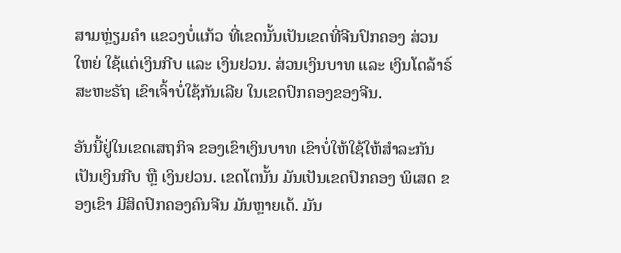ສາມຫຼ່ຽມຄຳ ແຂວງບໍ່ແກ້ວ ທີ່ເຂດນັ້ນເປັນເຂດທີ່ຈີນປົກຄອງ ສ່ວນໃຫຍ່ ໃຊ້ແຕ່ເງິນກີບ ແລະ ເງິນຢວນ. ສ່ວນເງິນບາທ ແລະ ເງິນໂດລ້າຣ໌ ສະຫະຣັຖ ເຂົາເຈົ້າບໍ່ໃຊ້ກັນເລີຍ ໃນເຂດປົກຄອງຂອງຈີນ.

ອັນນີ້ຢູ່ໃນເຂດເສຖກິຈ ຂອງເຂົາເງິນບາທ ເຂົາບໍ່ໃຫ້ໃຊ້ໃຫ້ສຳລະກັນ ເປັນເງິນກີບ ຫຼື ເງິນຢວນ. ເຂດໂຕນັ້ນ ມັນເປັນເຂດປົກຄອງ ພິເສດ ຂອງເຂົາ ມີສິດປົກຄອງຄົນຈີນ ມັນຫຼາຍເດ້. ມັນ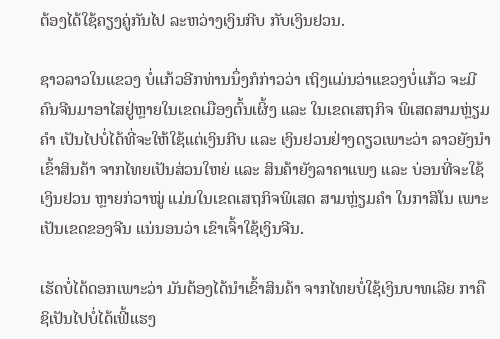ຕ້ອງໄດ້ໃຊ້ຄຽງຄູ່ກັນໄປ ລະຫວ່າງເງິນກີບ ກັບເງິນຢວນ.

ຊາວລາວໃນແຂວງ ບໍ່ແກ້ວອີກທ່ານນຶ່ງກໍກ່າວວ່າ ເຖິງແມ່ນວ່າແຂວງບໍ່ແກ້ວ ຈະມີຄົນຈີນມາອາໄສຢູ່ຫຼາຍໃນເຂດເມືອງຕົ້ນເຜິ້ງ ແລະ ໃນເຂດເສຖກິຈ ພິເສດສາມຫຼ່ຽມຄຳ ເປັນໄປບໍ່ໄດ້ທີ່ຈະໃຫ້ໃຊ້ແຕ່ເງິນກີບ ແລະ ເງິນຢວນຢ່າງດຽວເພາະວ່າ ລາວຍັງນຳເຂົ້າສິນຄ້າ ຈາກໄທຍເປັນສ່ວນໃຫຍ່ ແລະ ສິນຄ້າຍັງລາຄາແພງ ແລະ ບ່ອນທີ່ຈະໃຊ້ເງິນຢວນ ຫຼາຍກ່ວາໝູ່ ແມ່ນໃນເຂດເສຖກິຈພິເສດ ສາມຫຼ່ຽມຄຳ ໃນກາສິໂນ ເພາະເປັນເຂດຂອງຈີນ ແນ່ນອນວ່າ ເຂົາເຈົ້າໃຊ້ເງິນຈີນ.

ເຮັດບໍ່ໄດ້ດອກເພາະວ່າ ມັນຕ້ອງໄດ້ນຳເຂົ້າສິນຄ້າ ຈາກໄທຍບໍ່ໃຊ້ເງິນບາທເລີຍ ກາຄືຊິເປັນໄປບໍ່ໄດ້ເຟີ້ແຮງ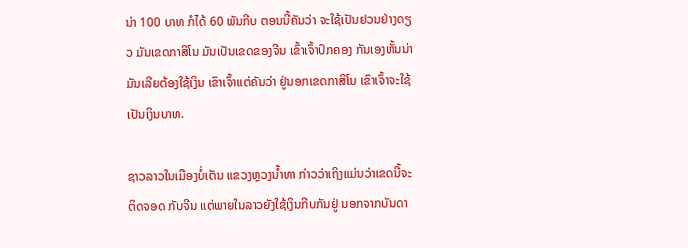ນ່າ 100 ບາທ ກໍໄດ້ 60 ພັນກີບ ຕອນນີ້ຄັນວ່າ ຈະໃຊ້ເປັນຢວນຢ່າງດຽວ ມັນເຂດກາສິໂນ ມັນເປັນເຂດຂອງຈີນ ເຂົ້າເຈົ້າປົກຄອງ ກັນເອງຫັ້ນນ່າ ມັນເລີຍຕ້ອງໃຊ້ເງິນ ເຂົາເຈົ້າແຕ່ຄັນວ່າ ຢູ່ນອກເຂດກາສິໂນ ເຂົາເຈົ້າຈະໃຊ້ເປັນເງິນບາທ.

ຊາວລາວໃນເມືອງບໍ່ເຕັນ ແຂວງຫຼວງນໍ້າທາ ກ່າວວ່າເຖິງແມ່ນວ່າເຂດນີ້ຈະຕິດຈອດ ກັບຈີນ ແຕ່ພາຍໃນລາວຍັງໃຊ້ເງິນກີບກັນຢູ່ ນອກຈາກບັນດາ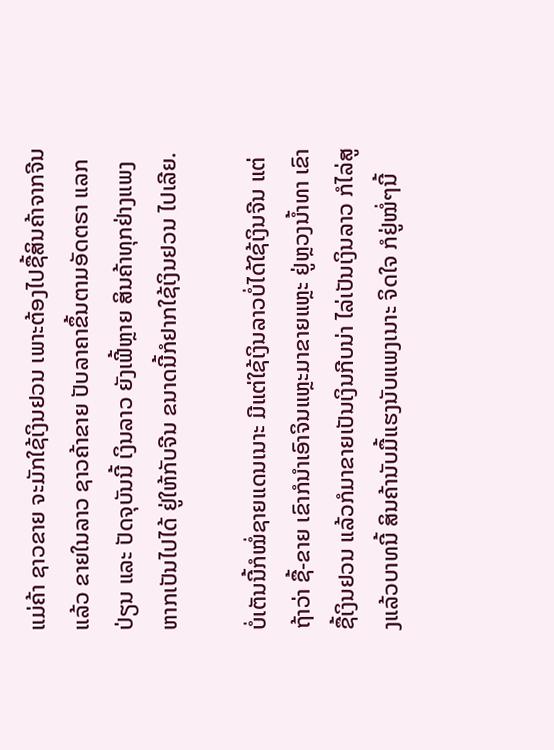ແມ່ຄ້າ ຊາວຂາຍ ຈະມັກໃຊ້ເງິນຢວນ ເພາະຕ້ອງໄປຊື້ສິນຄ້າຈາກຈີນແລ້ວ ຂາຍໃນລາວ ຊາວຄ້າຂາຍ ປັບລາຄາຂຶ້ນຕາມອັດຕຣາ ແລກປ່ຽນ ແລະ ປັດຈຸບັນນີ້ ເງິນລາວ ຍັງເຟີ້ຫຼາຍ ສິນຄ້າທຸກຢ່າງແພງ ຫາກເປັນໄປໄດ້ ຢູ່ໃຫ້ກັບຈີນ ຂນາດນີ້ກໍຢາກໃຊ້ເງິນຢວນ ໄປເລີຍ.

ບໍ່ເຕັນນີ້ກໍໝໍ່ຊາຍແດນເນາະ ມີແຕ່ໃຊ້ເງິນລາວບໍ່ໄດ້ໃຊ້ເງິນຈີນ ແຕ່ຖ້າວ່າ ຊື້-ຂາຍ ເຂົາກໍນຳເອົາຈິນແຫຼະມາຂາຍແຫຼະ ຢູ່ຫຼວງນໍ້າທາ ເຂົາຊື້ເງິນຢວນ ແລ້ວກໍມາຂາຍເປັນເງິນກີບນ່າ ໄລ່ເປັນເງິນລາວ ກໍໄລ່ສູງແລ້ວບາທນີ້ ສິນຄ້ານັບມື້ແຮງນັບແພງເນາະ ຈິດໃຈ ກໍຢູ່ໝໍ່ໆນີ້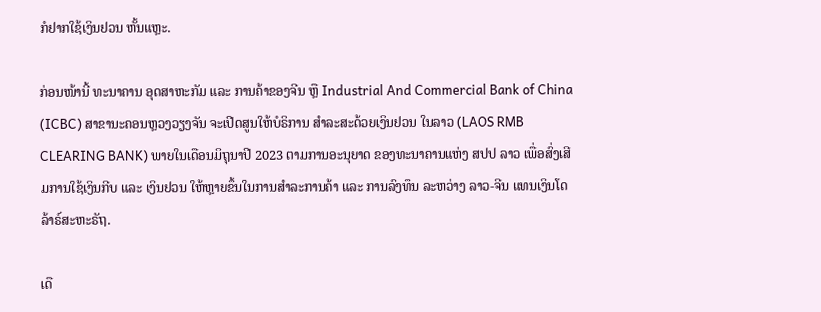ກໍຢາກໃຊ້ເງິນຢວນ ຫັ້ນແຫຼະ.

ກ່ອນໜ້ານີ້ ທະນາຄານ ອຸດສາຫະກັມ ແລະ ການຄ້າຂອງຈີນ ຫຼື Industrial And Commercial Bank of China (ICBC) ສາຂານະຄອນຫຼວງວຽງຈັນ ຈະເປີດສູນໃຫ້ບໍຣິການ ສຳລະສະດ້ວຍເງິນຢວນ ໃນລາວ (LAOS RMB CLEARING BANK) ພາຍໃນເດືອນມິຖຸນາປີ 2023 ຕາມການອະນຸຍາດ ຂອງທະນາຄານແຫ່ງ ສປປ ລາວ ເພື່ອສົ່ງເສີມການໃຊ້ເງິນກີບ ແລະ ເງິນຢວນ ໃຫ້ຫຼາຍຂຶ້ນໃນການສຳລະການຄ້າ ແລະ ການລົງທຶນ ລະຫວ່າງ ລາວ-ຈີນ ແທນເງິນໂດລ້າຣ໌ສະຫະຣັຖ.

ເດື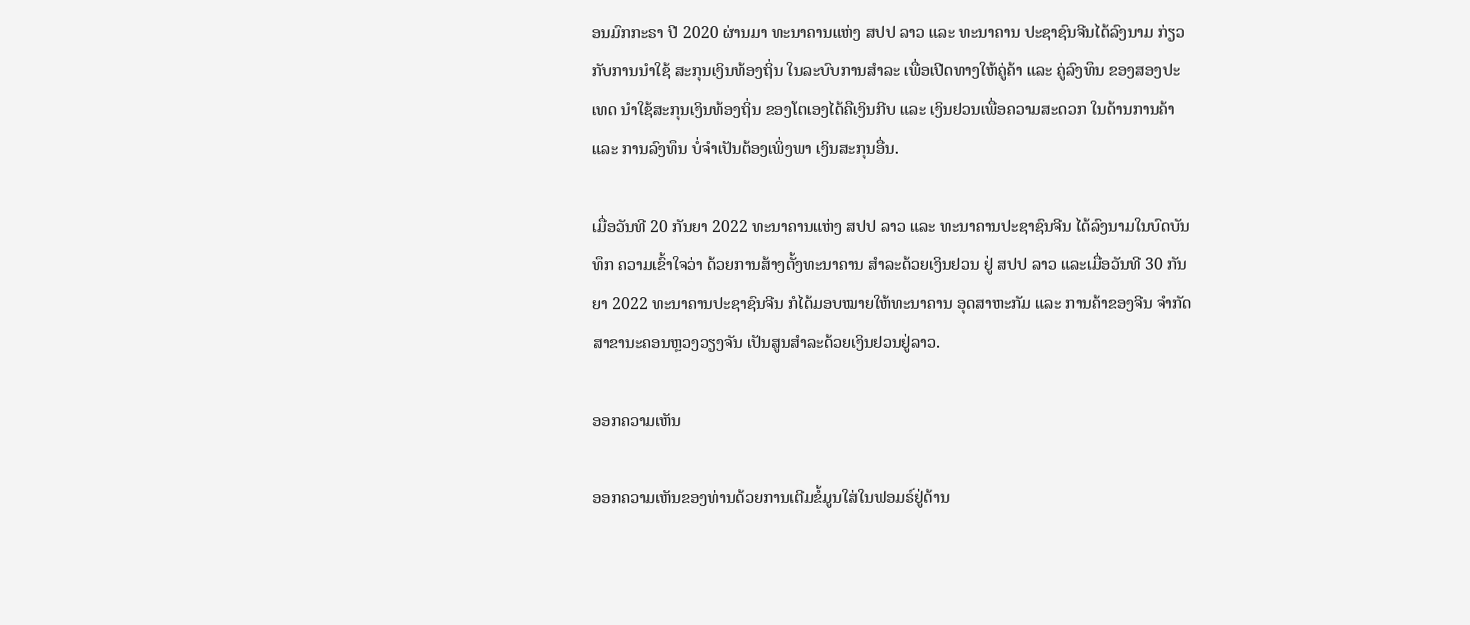ອນມົກກະຣາ ປີ 2020 ຜ່ານມາ ທະນາຄານແຫ່ງ ສປປ ລາວ ແລະ ທະນາຄານ ປະຊາຊົນຈີນໄດ້ລົງນາມ ກ່ຽວກັບການນຳໃຊ້ ສະກຸນເງິນທ້ອງຖິ່ນ ໃນລະບົບການສຳລະ ເພື່ອເປີດທາງໃຫ້ຄູ່ຄ້າ ແລະ ຄູ່ລົງທຶນ ຂອງສອງປະເທດ ນຳໃຊ້ສະກຸນເງິນທ້ອງຖິ່ນ ຂອງໂຕເອງໄດ້ຄືເງິນກີບ ແລະ ເງິນຢວນເພື່ອຄວາມສະດວກ ໃນດ້ານການຄ້າ ແລະ ການລົງທຶນ ບໍ່ຈຳເປັນຕ້ອງເພິ່ງພາ ເງິນສະກຸນອື່ນ.

ເມື່ອວັນທີ 20 ກັນຍາ 2022 ທະນາຄານແຫ່ງ ສປປ ລາວ ແລະ ທະນາຄານປະຊາຊົນຈີນ ໄດ້ລົງນາມໃນບົດບັນທຶກ ຄວາມເຂົ້າໃຈວ່າ ດ້ວຍການສ້າງຕັ້ງທະນາຄານ ສຳລະດ້ວຍເງິນຢວນ ຢູ່ ສປປ ລາວ ແລະເມື່ອວັນທີ 30 ກັນຍາ 2022 ທະນາຄານປະຊາຊົນຈີນ ກໍໄດ້ມອບໝາຍໃຫ້ທະນາຄານ ອຸດສາຫະກັມ ແລະ ການຄ້າຂອງຈີນ ຈຳກັດ ສາຂານະຄອນຫຼວງວຽງຈັນ ເປັນສູນສຳລະດ້ວຍເງິນຢວນຢູ່ລາວ.

ອອກຄວາມເຫັນ

ອອກຄວາມເຫັນຂອງທ່ານດ້ວຍການເຕີມຂໍ້ມູນໃສ່ໃນຟອມຣ໌ຢູ່ດ້ານ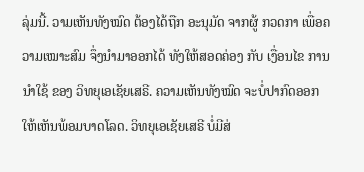ລຸ່ມນີ້. ວາມເຫັນທັງໝົດ ຕ້ອງໄດ້ຖືກ ອະນຸມັດ ຈາກຜູ້ ກວດກາ ເພື່ອຄວາມເໝາະສົມ ຈຶ່ງນໍາມາອອກໄດ້ ທັງໃຫ້ສອດຄ່ອງ ກັບ ເງື່ອນໄຂ ການນຳໃຊ້ ຂອງ ວິທຍຸເອເຊັຍເສຣີ. ຄວາມເຫັນທັງໝົດ ຈະບໍ່ປາກົດອອກ ໃຫ້ເຫັນພ້ອມບາດໂລດ. ວິທຍຸເອເຊັຍເສຣີ ບໍ່ມີສ່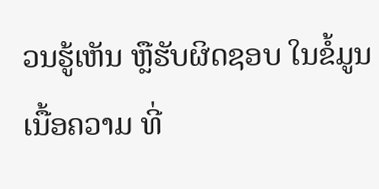ວນຮູ້ເຫັນ ຫຼືຮັບຜິດຊອບ ໃນຂໍ້ມູນເນື້ອຄວາມ ທີ່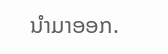ນໍາມາອອກ.